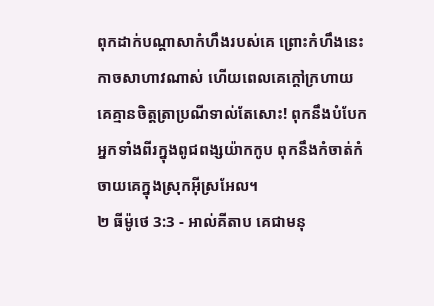ពុកដាក់បណ្តាសាកំហឹងរបស់គេ ព្រោះកំហឹងនេះកាចសាហាវណាស់ ហើយពេលគេក្តៅក្រហាយ គេគ្មានចិត្តត្រាប្រណីទាល់តែសោះ! ពុកនឹងបំបែកអ្នកទាំងពីរក្នុងពូជពង្សយ៉ាកកូប ពុកនឹងកំចាត់កំចាយគេក្នុងស្រុកអ៊ីស្រអែល។
២ ធីម៉ូថេ 3:3 - អាល់គីតាប គេជាមនុ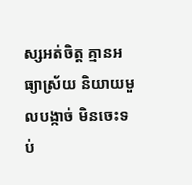ស្សអត់ចិត្ដ គ្មានអធ្យាស្រ័យ និយាយមួលបង្កាច់ មិនចេះទប់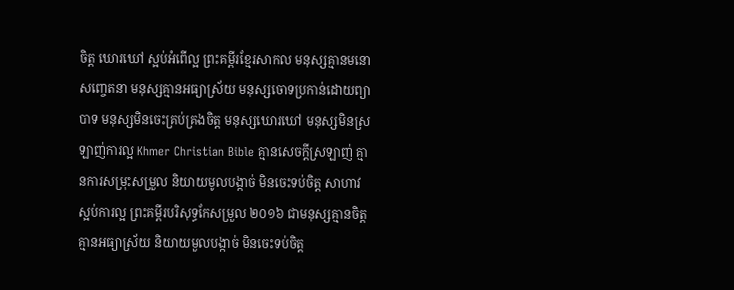ចិត្ដ ឃោរឃៅ ស្អប់អំពើល្អ ព្រះគម្ពីរខ្មែរសាកល មនុស្សគ្មានមនោសញ្ចេតនា មនុស្សគ្មានអធ្យាស្រ័យ មនុស្សចោទប្រកាន់ដោយព្យាបាទ មនុស្សមិនចេះគ្រប់គ្រងចិត្ត មនុស្សឃោរឃៅ មនុស្សមិនស្រឡាញ់ការល្អ Khmer Christian Bible គ្មានសេចក្ដីស្រឡាញ់ គ្មានការសម្រុះសម្រួល និយាយមូលបង្កាច់ មិនចេះទប់ចិត្ត សាហាវ ស្អប់ការល្អ ព្រះគម្ពីរបរិសុទ្ធកែសម្រួល ២០១៦ ជាមនុស្សគ្មានចិត្ត គ្មានអធ្យាស្រ័យ និយាយមួលបង្កាច់ មិនចេះទប់ចិត្ត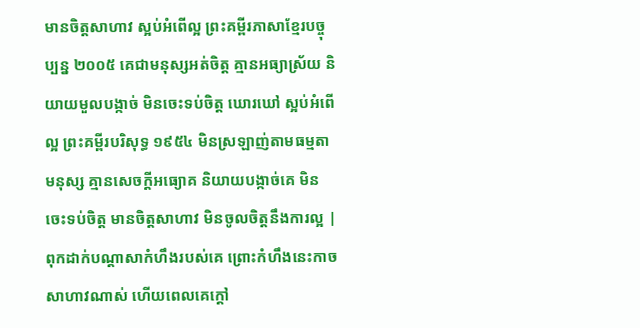មានចិត្តសាហាវ ស្អប់អំពើល្អ ព្រះគម្ពីរភាសាខ្មែរបច្ចុប្បន្ន ២០០៥ គេជាមនុស្សអត់ចិត្ត គ្មានអធ្យាស្រ័យ និយាយមួលបង្កាច់ មិនចេះទប់ចិត្ត ឃោរឃៅ ស្អប់អំពើល្អ ព្រះគម្ពីរបរិសុទ្ធ ១៩៥៤ មិនស្រឡាញ់តាមធម្មតាមនុស្ស គ្មានសេចក្ដីអធ្យោគ និយាយបង្កាច់គេ មិនចេះទប់ចិត្ត មានចិត្តសាហាវ មិនចូលចិត្តនឹងការល្អ |
ពុកដាក់បណ្តាសាកំហឹងរបស់គេ ព្រោះកំហឹងនេះកាចសាហាវណាស់ ហើយពេលគេក្តៅ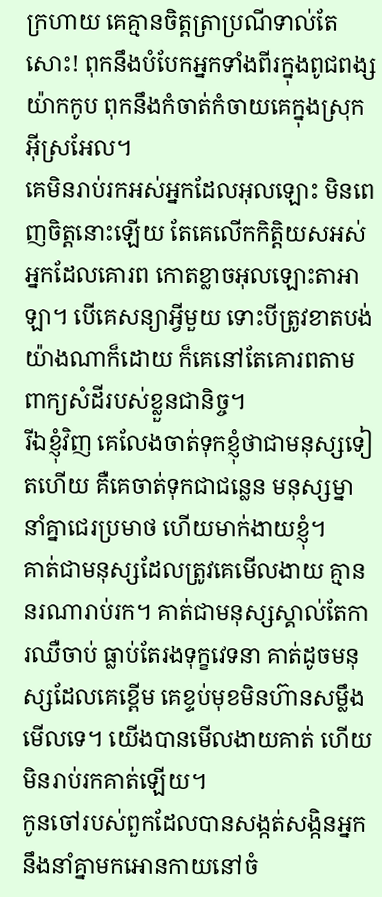ក្រហាយ គេគ្មានចិត្តត្រាប្រណីទាល់តែសោះ! ពុកនឹងបំបែកអ្នកទាំងពីរក្នុងពូជពង្សយ៉ាកកូប ពុកនឹងកំចាត់កំចាយគេក្នុងស្រុកអ៊ីស្រអែល។
គេមិនរាប់រកអស់អ្នកដែលអុលឡោះ មិនពេញចិត្តនោះឡើយ តែគេលើកកិត្តិយសអស់អ្នកដែលគោរព កោតខ្លាចអុលឡោះតាអាឡា។ បើគេសន្យាអ្វីមួយ ទោះបីត្រូវខាតបង់យ៉ាងណាក៏ដោយ ក៏គេនៅតែគោរពតាមពាក្យសំដីរបស់ខ្លួនជានិច្ច។
រីឯខ្ញុំវិញ គេលែងចាត់ទុកខ្ញុំថាជាមនុស្សទៀតហើយ គឺគេចាត់ទុកជាជន្លេន មនុស្សម្នានាំគ្នាជេរប្រមាថ ហើយមាក់ងាយខ្ញុំ។
គាត់ជាមនុស្សដែលត្រូវគេមើលងាយ គ្មាននរណារាប់រក។ គាត់ជាមនុស្សស្គាល់តែការឈឺចាប់ ធ្លាប់តែរងទុក្ខវេទនា គាត់ដូចមនុស្សដែលគេខ្ពើម គេខ្ទប់មុខមិនហ៊ានសម្លឹងមើលទេ។ យើងបានមើលងាយគាត់ ហើយមិនរាប់រកគាត់ឡើយ។
កូនចៅរបស់ពួកដែលបានសង្កត់សង្កិនអ្នក នឹងនាំគ្នាមកអោនកាយនៅចំ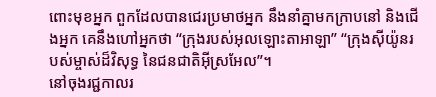ពោះមុខអ្នក ពួកដែលបានជេរប្រមាថអ្នក នឹងនាំគ្នាមកក្រាបនៅ និងជើងអ្នក គេនឹងហៅអ្នកថា “ក្រុងរបស់អុលឡោះតាអាឡា” “ក្រុងស៊ីយ៉ូនរបស់ម្ចាស់ដ៏វិសុទ្ធ នៃជនជាតិអ៊ីស្រអែល”។
នៅចុងរជ្ជកាលរ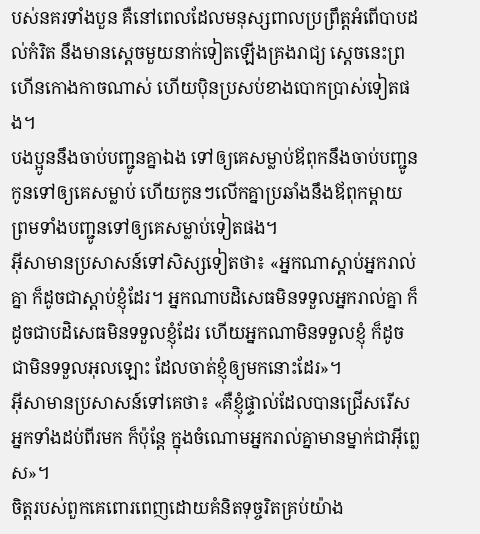បស់នគរទាំងបួន គឺនៅពេលដែលមនុស្សពាលប្រព្រឹត្តអំពើបាបដល់កំរិត នឹងមានស្ដេចមួយនាក់ទៀតឡើងគ្រងរាជ្យ ស្ដេចនេះព្រហើនកោងកាចណាស់ ហើយប៉ិនប្រសប់ខាងបោកប្រាស់ទៀតផង។
បងប្អូននឹងចាប់បញ្ជូនគ្នាឯង ទៅឲ្យគេសម្លាប់ឪពុកនឹងចាប់បញ្ជូនកូនទៅឲ្យគេសម្លាប់ ហើយកូនៗលើកគ្នាប្រឆាំងនឹងឪពុកម្ដាយ ព្រមទាំងបញ្ជូនទៅឲ្យគេសម្លាប់ទៀតផង។
អ៊ីសាមានប្រសាសន៍ទៅសិស្សទៀតថា៖ «អ្នកណាស្ដាប់អ្នករាល់គ្នា ក៏ដូចជាស្ដាប់ខ្ញុំដែរ។ អ្នកណាបដិសេធមិនទទួលអ្នករាល់គ្នា ក៏ដូចជាបដិសេធមិនទទួលខ្ញុំដែរ ហើយអ្នកណាមិនទទួលខ្ញុំ ក៏ដូចជាមិនទទួលអុលឡោះ ដែលចាត់ខ្ញុំឲ្យមកនោះដែរ»។
អ៊ីសាមានប្រសាសន៍ទៅគេថា៖ «គឺខ្ញុំផ្ទាល់ដែលបានជ្រើសរើសអ្នកទាំងដប់ពីរមក ក៏ប៉ុន្ដែ ក្នុងចំណោមអ្នករាល់គ្នាមានម្នាក់ជាអ៊ីព្លេស»។
ចិត្ដរបស់ពួកគេពោរពេញដោយគំនិតទុច្ចរិតគ្រប់យ៉ាង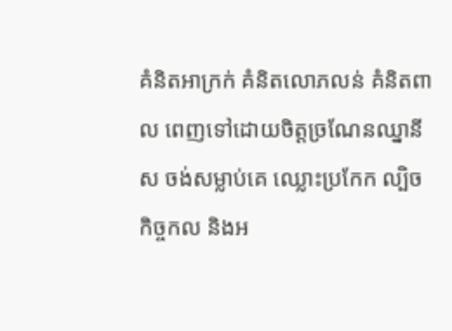គំនិតអាក្រក់ គំនិតលោភលន់ គំនិតពាល ពេញទៅដោយចិត្ដច្រណែនឈ្នានីស ចង់សម្លាប់គេ ឈ្លោះប្រកែក ល្បិចកិច្ចកល និងអ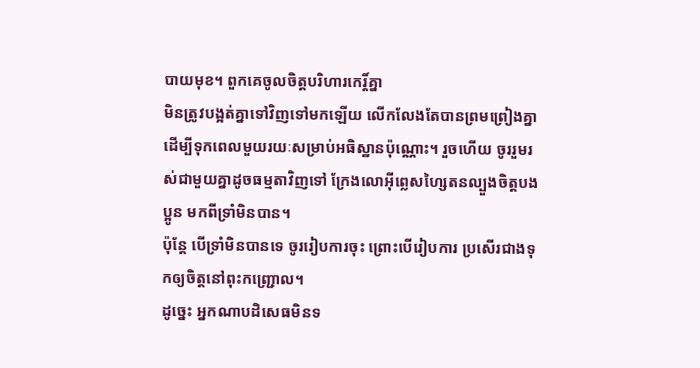បាយមុខ។ ពួកគេចូលចិត្ដបរិហារកេរ្ដិ៍គ្នា
មិនត្រូវបង្អត់គ្នាទៅវិញទៅមកឡើយ លើកលែងតែបានព្រមព្រៀងគ្នា ដើម្បីទុកពេលមួយរយៈសម្រាប់អធិស្ឋានប៉ុណ្ណោះ។ រួចហើយ ចូររួមរស់ជាមួយគ្នាដូចធម្មតាវិញទៅ ក្រែងលោអ៊ីព្លេសហ្សៃតនល្បួងចិត្ដបងប្អូន មកពីទ្រាំមិនបាន។
ប៉ុន្ដែ បើទ្រាំមិនបានទេ ចូររៀបការចុះ ព្រោះបើរៀបការ ប្រសើរជាងទុកឲ្យចិត្ដនៅពុះកញ្ជ្រោល។
ដូច្នេះ អ្នកណាបដិសេធមិនទ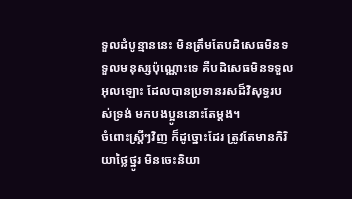ទួលដំបូន្មាននេះ មិនត្រឹមតែបដិសេធមិនទទួលមនុស្សប៉ុណ្ណោះទេ គឺបដិសេធមិនទទួលអុលឡោះ ដែលបានប្រទានរសដ៏វិសុទ្ធរបស់ទ្រង់ មកបងប្អូននោះតែម្ដង។
ចំពោះស្ដ្រីៗវិញ ក៏ដូច្នោះដែរ ត្រូវតែមានកិរិយាថ្លៃថ្នូរ មិនចេះនិយា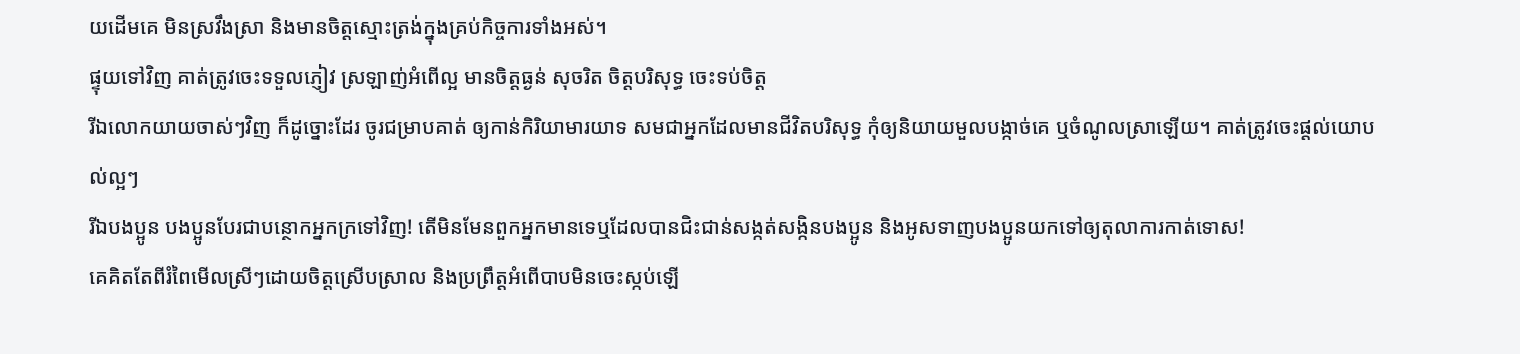យដើមគេ មិនស្រវឹងស្រា និងមានចិត្ដស្មោះត្រង់ក្នុងគ្រប់កិច្ចការទាំងអស់។
ផ្ទុយទៅវិញ គាត់ត្រូវចេះទទួលភ្ញៀវ ស្រឡាញ់អំពើល្អ មានចិត្ដធ្ងន់ សុចរិត ចិត្ដបរិសុទ្ធ ចេះទប់ចិត្ដ
រីឯលោកយាយចាស់ៗវិញ ក៏ដូច្នោះដែរ ចូរជម្រាបគាត់ ឲ្យកាន់កិរិយាមារយាទ សមជាអ្នកដែលមានជីវិតបរិសុទ្ធ កុំឲ្យនិយាយមួលបង្កាច់គេ ឬចំណូលស្រាឡើយ។ គាត់ត្រូវចេះផ្ដល់យោបល់ល្អៗ
រីឯបងប្អូន បងប្អូនបែរជាបន្ថោកអ្នកក្រទៅវិញ! តើមិនមែនពួកអ្នកមានទេឬដែលបានជិះជាន់សង្កត់សង្កិនបងប្អូន និងអូសទាញបងប្អូនយកទៅឲ្យតុលាការកាត់ទោស!
គេគិតតែពីរំពៃមើលស្រីៗដោយចិត្ដស្រើបស្រាល និងប្រព្រឹត្ដអំពើបាបមិនចេះស្កប់ឡើ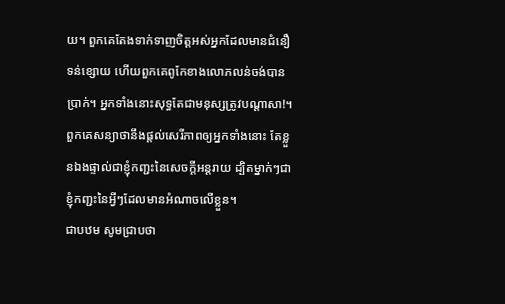យ។ ពួកគេតែងទាក់ទាញចិត្ដអស់អ្នកដែលមានជំនឿទន់ខ្សោយ ហើយពួកគេពូកែខាងលោភលន់ចង់បានប្រាក់។ អ្នកទាំងនោះសុទ្ធតែជាមនុស្សត្រូវបណ្ដាសា!។
ពួកគេសន្យាថានឹងផ្ដល់សេរីភាពឲ្យអ្នកទាំងនោះ តែខ្លួនឯងផ្ទាល់ជាខ្ញុំកញ្ជះនៃសេចក្ដីអន្ដរាយ ដ្បិតម្នាក់ៗជាខ្ញុំកញ្ជះនៃអ្វីៗដែលមានអំណាចលើខ្លួន។
ជាបឋម សូមជ្រាបថា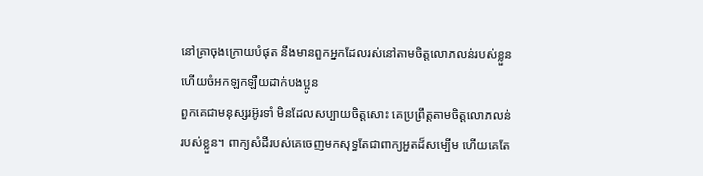នៅគ្រាចុងក្រោយបំផុត នឹងមានពួកអ្នកដែលរស់នៅតាមចិត្ដលោភលន់របស់ខ្លួន ហើយចំអកឡកឡឺយដាក់បងប្អូន
ពួកគេជាមនុស្សរអ៊ូរទាំ មិនដែលសប្បាយចិត្ដសោះ គេប្រព្រឹត្ដតាមចិត្ដលោភលន់របស់ខ្លួន។ ពាក្យសំដីរបស់គេចេញមកសុទ្ធតែជាពាក្យអួតដ៏សម្បើម ហើយគេតែ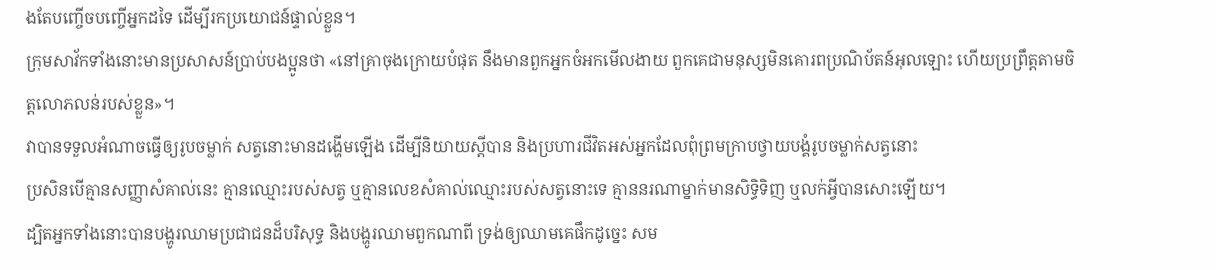ងតែបញ្ចើចបញ្ចើអ្នកដទៃ ដើម្បីរកប្រយោជន៍ផ្ទាល់ខ្លួន។
ក្រុមសាវ័កទាំងនោះមានប្រសាសន៍ប្រាប់បងប្អូនថា «នៅគ្រាចុងក្រោយបំផុត នឹងមានពួកអ្នកចំអកមើលងាយ ពួកគេជាមនុស្សមិនគោរពប្រណិប័តន៍អុលឡោះ ហើយប្រព្រឹត្ដតាមចិត្ដលោភលន់របស់ខ្លួន»។
វាបានទទួលអំណាចធ្វើឲ្យរូបចម្លាក់ សត្វនោះមានដង្ហើមឡើង ដើម្បីនិយាយស្ដីបាន និងប្រហារជីវិតអស់អ្នកដែលពុំព្រមក្រាបថ្វាយបង្គំរូបចម្លាក់សត្វនោះ
ប្រសិនបើគ្មានសញ្ញាសំគាល់នេះ គ្មានឈ្មោះរបស់សត្វ ឬគ្មានលេខសំគាល់ឈ្មោះរបស់សត្វនោះទេ គ្មាននរណាម្នាក់មានសិទ្ធិទិញ ឬលក់អ្វីបានសោះឡើយ។
ដ្បិតអ្នកទាំងនោះបានបង្ហូរឈាមប្រជាជនដ៏បរិសុទ្ធ និងបង្ហូរឈាមពួកណាពី ទ្រង់ឲ្យឈាមគេផឹកដូច្នេះ សម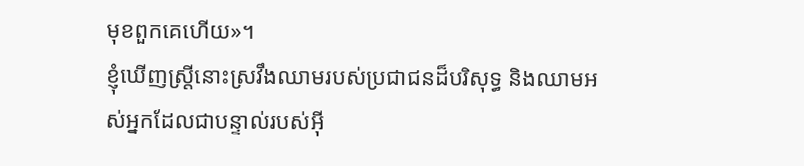មុខពួកគេហើយ»។
ខ្ញុំឃើញស្ដ្រីនោះស្រវឹងឈាមរបស់ប្រជាជនដ៏បរិសុទ្ធ និងឈាមអស់អ្នកដែលជាបន្ទាល់របស់អ៊ី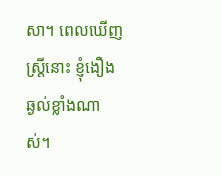សា។ ពេលឃើញស្ដ្រីនោះ ខ្ញុំងឿងឆ្ងល់ខ្លាំងណាស់។